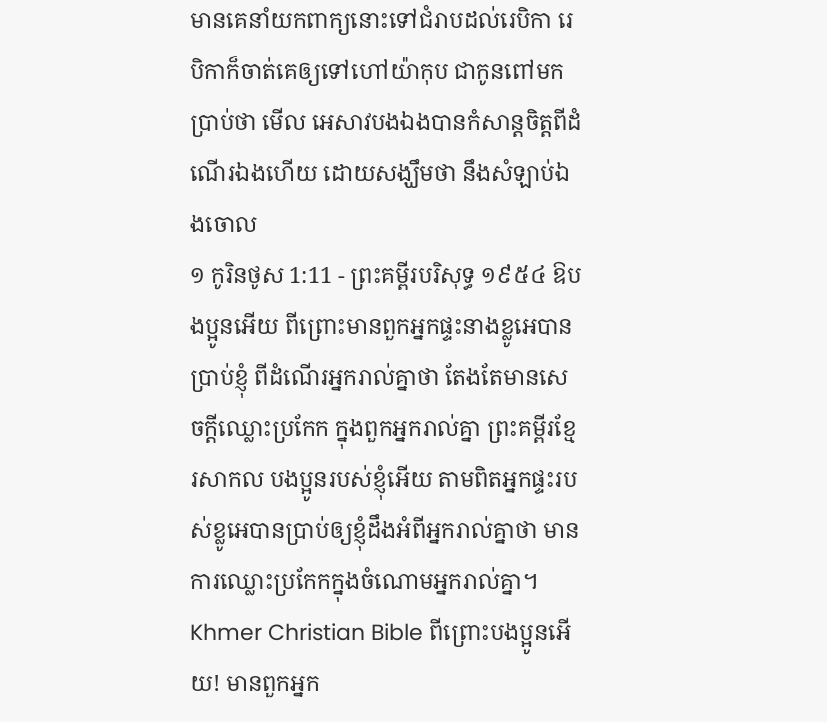មានគេនាំយកពាក្យនោះទៅជំរាបដល់រេបិកា រេបិកាក៏ចាត់គេឲ្យទៅហៅយ៉ាកុប ជាកូនពៅមក ប្រាប់ថា មើល អេសាវបងឯងបានកំសាន្តចិត្តពីដំណើរឯងហើយ ដោយសង្ឃឹមថា នឹងសំឡាប់ឯងចោល
១ កូរិនថូស 1:11 - ព្រះគម្ពីរបរិសុទ្ធ ១៩៥៤ ឱបងប្អូនអើយ ពីព្រោះមានពួកអ្នកផ្ទះនាងខ្លូអេបានប្រាប់ខ្ញុំ ពីដំណើរអ្នករាល់គ្នាថា តែងតែមានសេចក្ដីឈ្លោះប្រកែក ក្នុងពួកអ្នករាល់គ្នា ព្រះគម្ពីរខ្មែរសាកល បងប្អូនរបស់ខ្ញុំអើយ តាមពិតអ្នកផ្ទះរបស់ខ្លូអេបានប្រាប់ឲ្យខ្ញុំដឹងអំពីអ្នករាល់គ្នាថា មានការឈ្លោះប្រកែកក្នុងចំណោមអ្នករាល់គ្នា។ Khmer Christian Bible ពីព្រោះបងប្អូនអើយ! មានពួកអ្នក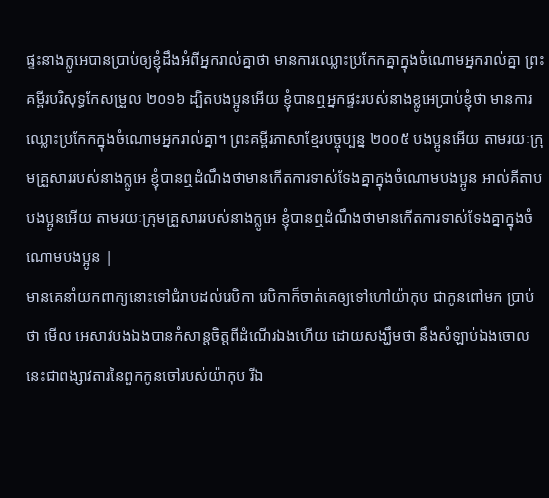ផ្ទះនាងក្លូអេបានប្រាប់ឲ្យខ្ញុំដឹងអំពីអ្នករាល់គ្នាថា មានការឈ្លោះប្រកែកគ្នាក្នុងចំណោមអ្នករាល់គ្នា ព្រះគម្ពីរបរិសុទ្ធកែសម្រួល ២០១៦ ដ្បិតបងប្អូនអើយ ខ្ញុំបានឮអ្នកផ្ទះរបស់នាងខ្លូអេប្រាប់ខ្ញុំថា មានការឈ្លោះប្រកែកក្នុងចំណោមអ្នករាល់គ្នា។ ព្រះគម្ពីរភាសាខ្មែរបច្ចុប្បន្ន ២០០៥ បងប្អូនអើយ តាមរយៈក្រុមគ្រួសាររបស់នាងក្លូអេ ខ្ញុំបានឮដំណឹងថាមានកើតការទាស់ទែងគ្នាក្នុងចំណោមបងប្អូន អាល់គីតាប បងប្អូនអើយ តាមរយៈក្រុមគ្រួសាររបស់នាងក្លូអេ ខ្ញុំបានឮដំណឹងថាមានកើតការទាស់ទែងគ្នាក្នុងចំណោមបងប្អូន |
មានគេនាំយកពាក្យនោះទៅជំរាបដល់រេបិកា រេបិកាក៏ចាត់គេឲ្យទៅហៅយ៉ាកុប ជាកូនពៅមក ប្រាប់ថា មើល អេសាវបងឯងបានកំសាន្តចិត្តពីដំណើរឯងហើយ ដោយសង្ឃឹមថា នឹងសំឡាប់ឯងចោល
នេះជាពង្សាវតារនៃពួកកូនចៅរបស់យ៉ាកុប រីឯ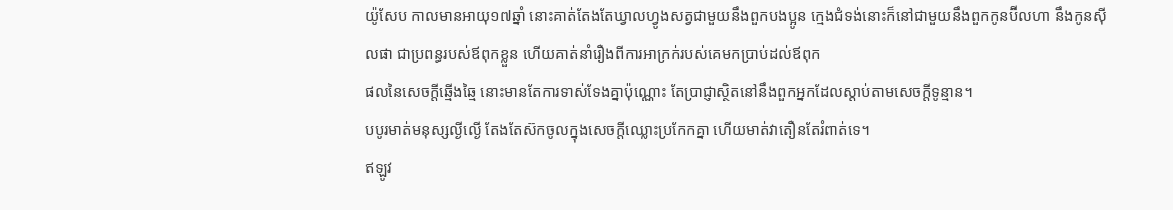យ៉ូសែប កាលមានអាយុ១៧ឆ្នាំ នោះគាត់តែងតែឃ្វាលហ្វូងសត្វជាមួយនឹងពួកបងប្អូន ក្មេងជំទង់នោះក៏នៅជាមួយនឹងពួកកូនប៊ីលហា នឹងកូនស៊ីលផា ជាប្រពន្ធរបស់ឪពុកខ្លួន ហើយគាត់នាំរឿងពីការអាក្រក់របស់គេមកប្រាប់ដល់ឪពុក
ផលនៃសេចក្ដីឆ្មើងឆ្មៃ នោះមានតែការទាស់ទែងគ្នាប៉ុណ្ណោះ តែប្រាជ្ញាស្ថិតនៅនឹងពួកអ្នកដែលស្តាប់តាមសេចក្ដីទូន្មាន។
បបូរមាត់មនុស្សល្ងីល្ងើ តែងតែស៊កចូលក្នុងសេចក្ដីឈ្លោះប្រកែកគ្នា ហើយមាត់វាតឿនតែរំពាត់ទេ។
ឥឡូវ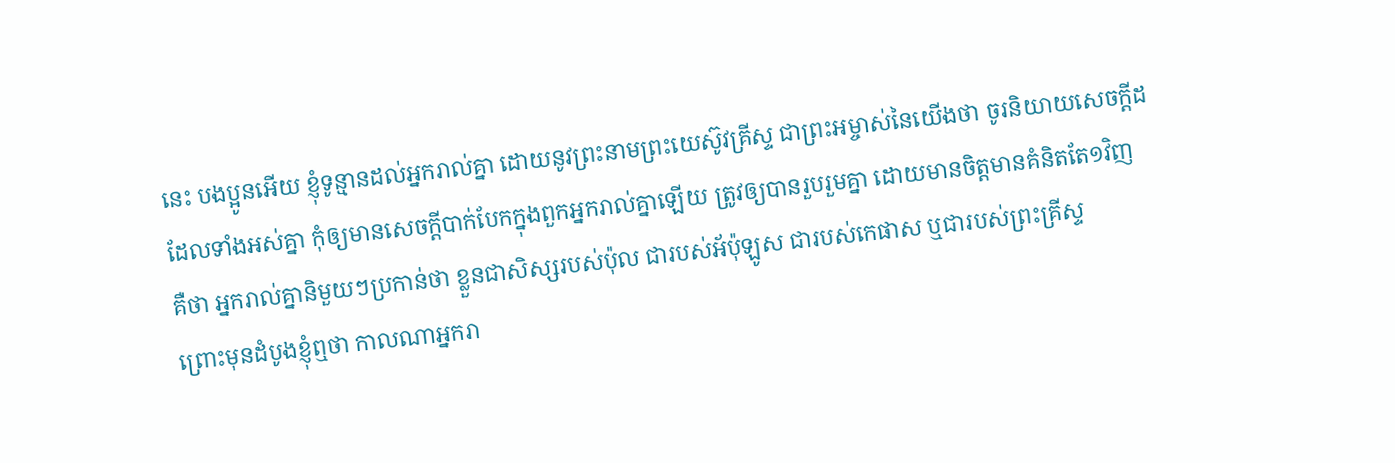នេះ បងប្អូនអើយ ខ្ញុំទូន្មានដល់អ្នករាល់គ្នា ដោយនូវព្រះនាមព្រះយេស៊ូវគ្រីស្ទ ជាព្រះអម្ចាស់នៃយើងថា ចូរនិយាយសេចក្ដីដដែលទាំងអស់គ្នា កុំឲ្យមានសេចក្ដីបាក់បែកក្នុងពួកអ្នករាល់គ្នាឡើយ ត្រូវឲ្យបានរួបរួមគ្នា ដោយមានចិត្តមានគំនិតតែ១វិញ
គឺថា អ្នករាល់គ្នានិមួយៗប្រកាន់ថា ខ្លួនជាសិស្សរបស់ប៉ុល ជារបស់អ័ប៉ុឡូស ជារបស់កេផាស ឬជារបស់ព្រះគ្រីស្ទ
ព្រោះមុនដំបូងខ្ញុំឮថា កាលណាអ្នករា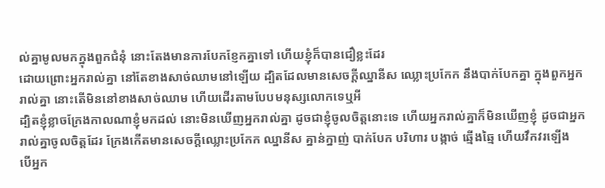ល់គ្នាមូលមកក្នុងពួកជំនុំ នោះតែងមានការបែកខ្ញែកគ្នាទៅ ហើយខ្ញុំក៏បានជឿខ្លះដែរ
ដោយព្រោះអ្នករាល់គ្នា នៅតែខាងសាច់ឈាមនៅឡើយ ដ្បិតដែលមានសេចក្ដីឈ្នានីស ឈ្លោះប្រកែក នឹងបាក់បែកគ្នា ក្នុងពួកអ្នករាល់គ្នា នោះតើមិននៅខាងសាច់ឈាម ហើយដើរតាមបែបមនុស្សលោកទេឬអី
ដ្បិតខ្ញុំខ្លាចក្រែងកាលណាខ្ញុំមកដល់ នោះមិនឃើញអ្នករាល់គ្នា ដូចជាខ្ញុំចូលចិត្តនោះទេ ហើយអ្នករាល់គ្នាក៏មិនឃើញខ្ញុំ ដូចជាអ្នករាល់គ្នាចូលចិត្តដែរ ក្រែងកើតមានសេចក្ដីឈ្លោះប្រកែក ឈ្នានីស គ្នាន់ក្នាញ់ បាក់បែក បរិហារ បង្កាច់ ឆ្មើងឆ្មៃ ហើយវឹកវរឡើង
បើអ្នក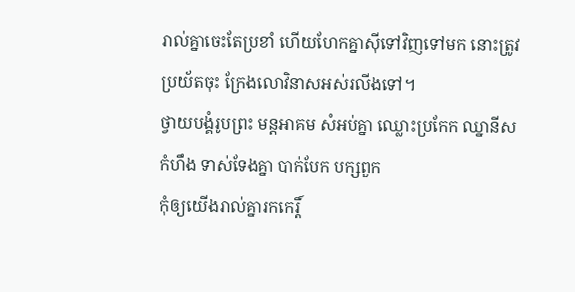រាល់គ្នាចេះតែប្រខាំ ហើយហែកគ្នាស៊ីទៅវិញទៅមក នោះត្រូវប្រយ័តចុះ ក្រែងលោវិនាសអស់រលីងទៅ។
ថ្វាយបង្គំរូបព្រះ មន្តអាគម សំអប់គ្នា ឈ្លោះប្រកែក ឈ្នានីស កំហឹង ទាស់ទែងគ្នា បាក់បែក បក្សពួក
កុំឲ្យយើងរាល់គ្នារកកេរ្តិ៍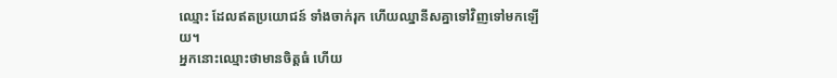ឈ្មោះ ដែលឥតប្រយោជន៍ ទាំងចាក់រុក ហើយឈ្នានីសគ្នាទៅវិញទៅមកឡើយ។
អ្នកនោះឈ្មោះថាមានចិត្តធំ ហើយ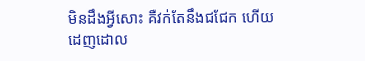មិនដឹងអ្វីសោះ គឺវក់តែនឹងជជែក ហើយដេញដោល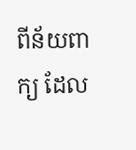ពីន័យពាក្យ ដែល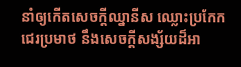នាំឲ្យកើតសេចក្ដីឈ្នានីស ឈ្លោះប្រកែក ជេរប្រមាថ នឹងសេចក្ដីសង្ស័យដ៏អា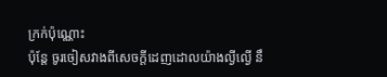ក្រក់ប៉ុណ្ណោះ
ប៉ុន្តែ ចូរចៀសវាងពីសេចក្ដីដេញដោលយ៉ាងល្ងីល្ងើ នឹ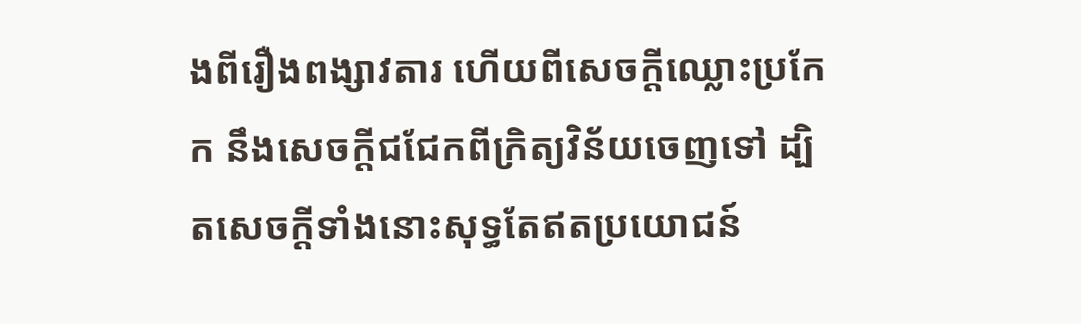ងពីរឿងពង្សាវតារ ហើយពីសេចក្ដីឈ្លោះប្រកែក នឹងសេចក្ដីជជែកពីក្រិត្យវិន័យចេញទៅ ដ្បិតសេចក្ដីទាំងនោះសុទ្ធតែឥតប្រយោជន៍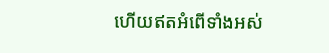ហើយឥតអំពើទាំងអស់